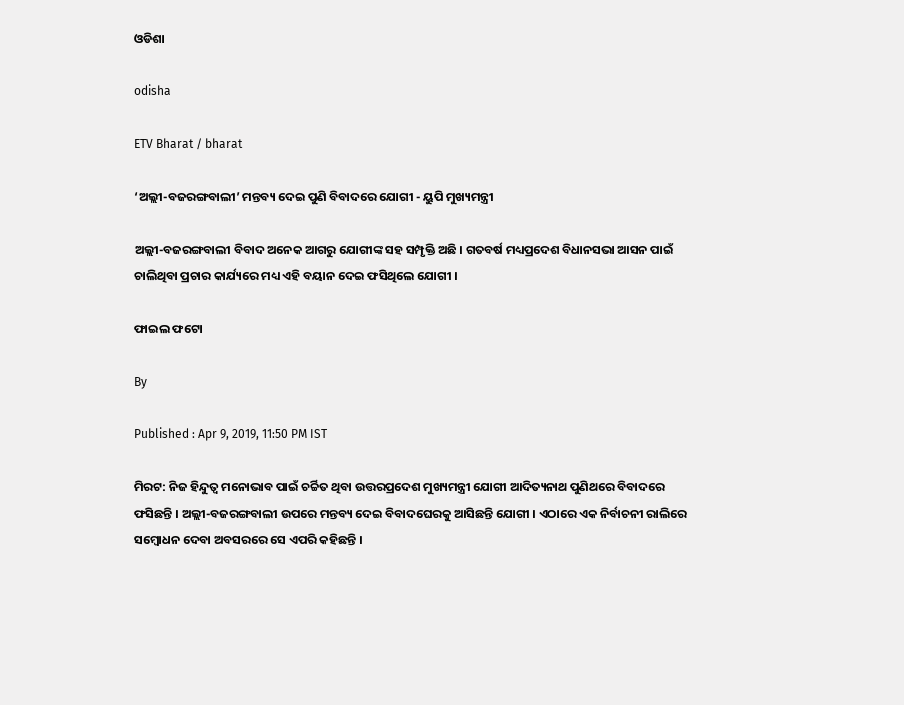ଓଡିଶା

odisha

ETV Bharat / bharat

‘ଅଲ୍ଲୀ-ବଜରଙ୍ଗବାଲୀ’ ମନ୍ତବ୍ୟ ଦେଇ ପୁଣି ବିବାଦରେ ଯୋଗୀ - ୟୁପି ମୁଖ୍ୟମନ୍ତ୍ରୀ

ଅଲ୍ଲୀ-ବଜରଙ୍ଗବାଲୀ ବିବାଦ ଅନେକ ଆଗରୁ ଯୋଗୀଙ୍କ ସହ ସମ୍ପୃକ୍ତି ଅଛି । ଗତବର୍ଷ ମଧ୍ୟପ୍ରଦେଶ ବିଧାନସଭା ଆସନ ପାଇଁ ଚାଲିଥିବା ପ୍ରଚାର କାର୍ଯ୍ୟରେ ମଧ୍ୟ ଏହି ବୟାନ ଦେଇ ଫସିଥିଲେ ଯୋଗୀ ।

ଫାଇଲ ଫଟୋ

By

Published : Apr 9, 2019, 11:50 PM IST

ମିରଟ: ନିଜ ହିନ୍ଦୁତ୍ବ ମନୋଭାବ ପାଇଁ ଚର୍ଚ୍ଚିତ ଥିବା ଉତ୍ତରପ୍ରଦେଶ ମୁଖ୍ୟମନ୍ତ୍ରୀ ଯୋଗୀ ଆଦିତ୍ୟନାଥ ପୁଣିଥରେ ବିବାଦରେ ଫସିଛନ୍ତି । ଅଲ୍ଲୀ-ବଜରଙ୍ଗବାଲୀ ଉପରେ ମନ୍ତବ୍ୟ ଦେଇ ବିବାଦଘେରକୁ ଆସିଛନ୍ତି ଯୋଗୀ । ଏଠାରେ ଏକ ନିର୍ବାଚନୀ ରାଲିରେ ସମ୍ବୋଧନ ଦେବା ଅବସରରେ ସେ ଏପରି କହିଛନ୍ତି ।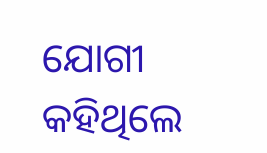ଯୋଗୀ କହିଥିଲେ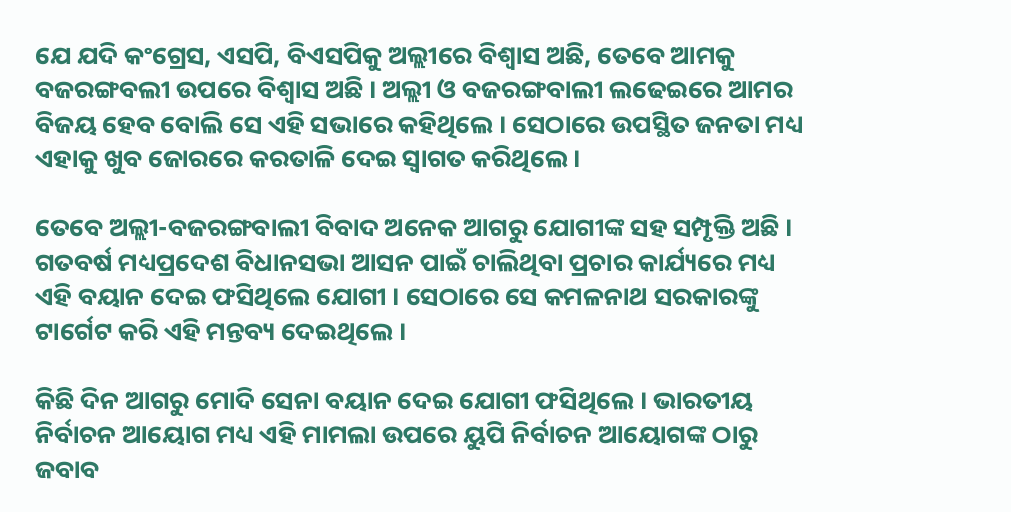ଯେ ଯଦି କଂଗ୍ରେସ, ଏସପି, ବିଏସପିକୁ ଅଲ୍ଲୀରେ ବିଶ୍ବାସ ଅଛି, ତେବେ ଆମକୁ ବଜରଙ୍ଗବଲୀ ଉପରେ ବିଶ୍ବାସ ଅଛି । ଅଲ୍ଲୀ ଓ ବଜରଙ୍ଗବାଲୀ ଲଢେଇରେ ଆମର ବିଜୟ ହେବ ବୋଲି ସେ ଏହି ସଭାରେ କହିଥିଲେ । ସେଠାରେ ଉପସ୍ଥିତ ଜନତା ମଧ୍ୟ ଏହାକୁ ଖୁବ ଜୋରରେ କରତାଳି ଦେଇ ସ୍ବାଗତ କରିଥିଲେ ।

ତେବେ ଅଲ୍ଲୀ-ବଜରଙ୍ଗବାଲୀ ବିବାଦ ଅନେକ ଆଗରୁ ଯୋଗୀଙ୍କ ସହ ସମ୍ପୃକ୍ତି ଅଛି । ଗତବର୍ଷ ମଧ୍ୟପ୍ରଦେଶ ବିଧାନସଭା ଆସନ ପାଇଁ ଚାଲିଥିବା ପ୍ରଚାର କାର୍ଯ୍ୟରେ ମଧ୍ୟ ଏହି ବୟାନ ଦେଇ ଫସିଥିଲେ ଯୋଗୀ । ସେଠାରେ ସେ କମଳନାଥ ସରକାରଙ୍କୁ ଟାର୍ଗେଟ କରି ଏହି ମନ୍ତବ୍ୟ ଦେଇଥିଲେ ।

କିଛି ଦିନ ଆଗରୁ ମୋଦି ସେନା ବୟାନ ଦେଇ ଯୋଗୀ ଫସିଥିଲେ । ଭାରତୀୟ ନିର୍ବାଚନ ଆୟୋଗ ମଧ୍ୟ ଏହି ମାମଲା ଉପରେ ୟୁପି ନିର୍ବାଚନ ଆୟୋଗଙ୍କ ଠାରୁ ଜବାବ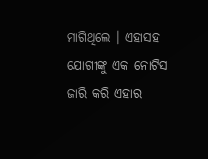ମାଗିଥିଲେ । ଏହାସହ ଯୋଗୀଙ୍କୁ ଏକ ନୋଟିସ ଜାରି କରି ଏହାର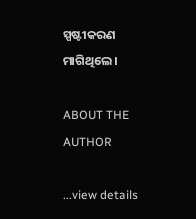ସ୍ପଷ୍ଟୀକରଣ ମାଗିଥିଲେ ।

ABOUT THE AUTHOR

...view details